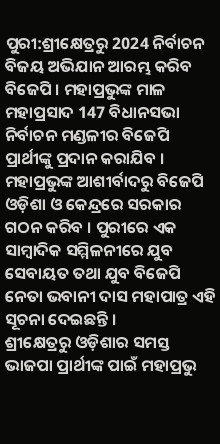ପୁରୀ:ଶ୍ରୀକ୍ଷେତ୍ରରୁ 2024 ନିର୍ବାଚନ ବିଜୟ ଅଭିଯାନ ଆରମ୍ଭ କରିବ ବିଜେପି । ମହାପ୍ରଭୁଙ୍କ ମାଳ ମହାପ୍ରସାଦ 147 ବିଧାନସଭା ନିର୍ବାଚନ ମଣ୍ଡଳୀର ବିଜେପି ପ୍ରାର୍ଥୀଙ୍କୁ ପ୍ରଦାନ କରାଯିବ । ମହାପ୍ରଭୁଙ୍କ ଆଶୀର୍ବାଦରୁ ବିଜେପି ଓଡ଼ିଶା ଓ କେନ୍ଦ୍ରରେ ସରକାର ଗଠନ କରିବ । ପୁରୀରେ ଏକ ସାମ୍ୱାଦିକ ସମ୍ମିଳନୀରେ ଯୁବ ସେବାୟତ ତଥା ଯୁବ ବିଜେପି ନେତା ଭବାନୀ ଦାସ ମହାପାତ୍ର ଏହି ସୂଚନା ଦେଇଛନ୍ତି ।
ଶ୍ରୀକ୍ଷେତ୍ରରୁ ଓଡ଼ିଶାର ସମସ୍ତ ଭାଜପା ପ୍ରାର୍ଥୀଙ୍କ ପାଇଁ ମହାପ୍ରଭୁ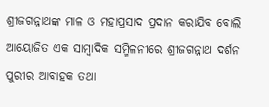ଶ୍ରୀଜଗନ୍ନାଥଙ୍କ ମାଳ ଓ ମହାପ୍ରସାଦ ପ୍ରଦାନ କରାଯିବ ବୋଲି ଆୟୋଜିତ ଏକ ସାମ୍ୱାଦିକ ସମ୍ମିଳନୀରେ ଶ୍ରୀଜଗନ୍ନାଥ ଦର୍ଶନ ପୁରୀର ଆବାହକ ତଥା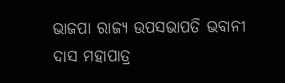ଭାଜପା ରାଜ୍ୟ ଉପସଭାପତି ଭବାନୀ ଦାସ ମହାପାତ୍ର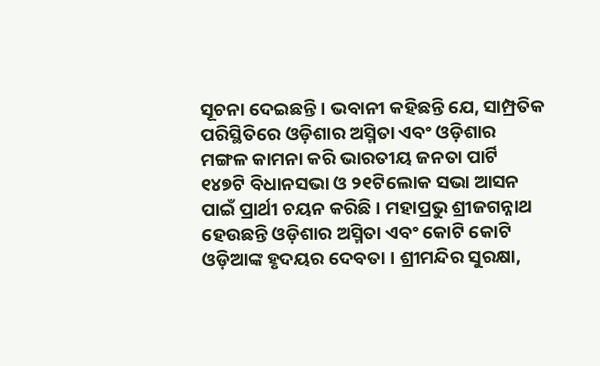ସୂଚନା ଦେଇଛନ୍ତି । ଭବାନୀ କହିଛନ୍ତି ଯେ, ସାମ୍ପ୍ରତିକ ପରିସ୍ଥିତିରେ ଓଡ଼ିଶାର ଅସ୍ମିତା ଏବଂ ଓଡ଼ିଶାର ମଙ୍ଗଳ କାମନା କରି ଭାରତୀୟ ଜନତା ପାର୍ଟି ୧୪୭ଟି ବିଧାନସଭା ଓ ୨୧ଟିଲୋକ ସଭା ଆସନ ପାଇଁ ପ୍ରାର୍ଥୀ ଚୟନ କରିଛି । ମହାପ୍ରଭୁ ଶ୍ରୀଜଗନ୍ନାଥ ହେଉଛନ୍ତି ଓଡ଼ିଶାର ଅସ୍ମିତା ଏବଂ କୋଟି କୋଟି ଓଡ଼ିଆଙ୍କ ହୃଦୟର ଦେବତା । ଶ୍ରୀମନ୍ଦିର ସୁରକ୍ଷା,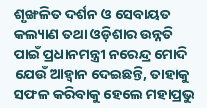ଶୃଙ୍ଖଳିତ ଦର୍ଶନ ଓ ସେବାୟତ କଲ୍ୟାଣ ତଥା ଓଡ଼ିଶାର ଉନ୍ନତି ପାଇଁ ପ୍ରଧାନମନ୍ତ୍ରୀ ନରେନ୍ଦ୍ର ମୋଦି ଯେଉଁ ଆହ୍ୱାନ ଦେଇଛନ୍ତି, ତାହାକୁ ସଫଳ କରିବାକୁ ହେଲେ ମହାପ୍ରଭୁ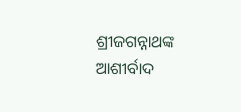ଶ୍ରୀଜଗନ୍ନାଥଙ୍କ ଆଶୀର୍ବାଦ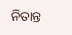ନିତାନ୍ତ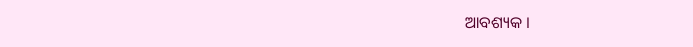ଆବଶ୍ୟକ ।